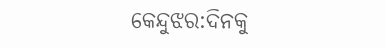କେନ୍ଦୁଝର:ଦିନକୁ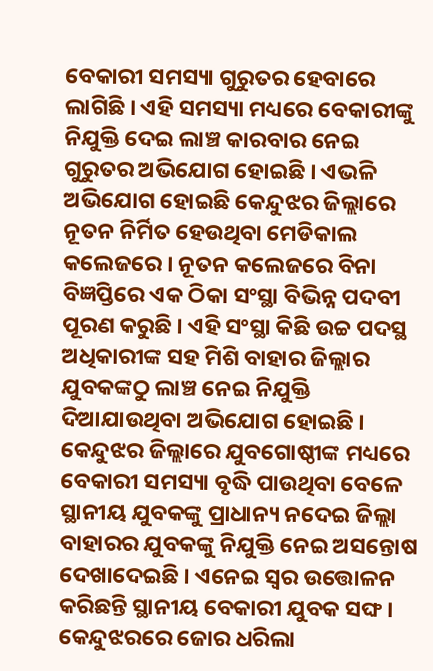ବେକାରୀ ସମସ୍ୟା ଗୁରୁତର ହେବାରେ ଲାଗିଛି । ଏହି ସମସ୍ୟା ମଧ୍ୟରେ ବେକାରୀଙ୍କୁ ନିଯୁକ୍ତି ଦେଇ ଲାଞ୍ଚ କାରବାର ନେଇ ଗୁରୁତର ଅଭିଯୋଗ ହୋଇଛି । ଏଭଳି ଅଭିଯୋଗ ହୋଇଛି କେନ୍ଦୁଝର ଜିଲ୍ଲାରେ ନୂତନ ନିର୍ମିତ ହେଉଥିବା ମେଡିକାଲ କଲେଜରେ । ନୂତନ କଲେଜରେ ବିନା ବିଜ୍ଞପ୍ତିରେ ଏକ ଠିକା ସଂସ୍ଥା ବିଭିନ୍ନ ପଦବୀ ପୂରଣ କରୁଛି । ଏହି ସଂସ୍ଥା କିଛି ଉଚ୍ଚ ପଦସ୍ଥ ଅଧିକାରୀଙ୍କ ସହ ମିଶି ବାହାର ଜିଲ୍ଲାର ଯୁବକଙ୍କଠୁ ଲାଞ୍ଚ ନେଇ ନିଯୁକ୍ତି ଦିଆଯାଉଥିବା ଅଭିଯୋଗ ହୋଇଛି । କେନ୍ଦୁଝର ଜିଲ୍ଲାରେ ଯୁବଗୋଷ୍ଠୀଙ୍କ ମଧ୍ୟରେ ବେକାରୀ ସମସ୍ୟା ବୃଦ୍ଧି ପାଉଥିବା ବେଳେ ସ୍ଥାନୀୟ ଯୁବକଙ୍କୁ ପ୍ରାଧାନ୍ୟ ନଦେଇ ଜିଲ୍ଲା ବାହାରର ଯୁବକଙ୍କୁ ନିଯୁକ୍ତି ନେଇ ଅସନ୍ତୋଷ ଦେଖାଦେଇଛି । ଏନେଇ ସ୍ୱର ଉତ୍ତୋଳନ କରିଛନ୍ତି ସ୍ଥାନୀୟ ବେକାରୀ ଯୁବକ ସଙ୍ଘ ।
କେନ୍ଦୁଝରରେ ଜୋର ଧରିଲା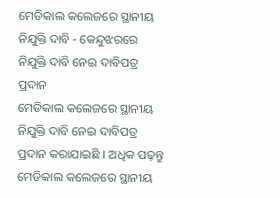ମେଡିକାଲ କଲେଜରେ ସ୍ଥାନୀୟ ନିଯୁକ୍ତି ଦାବି - କେନ୍ଦୁଝରରେ ନିଯୁକ୍ତି ଦାବି ନେଇ ଦାବିପତ୍ର ପ୍ରଦାନ
ମେଡିକାଲ କଲେଜରେ ସ୍ଥାନୀୟ ନିଯୁକ୍ତି ଦାବି ନେଇ ଦାବିପତ୍ର ପ୍ରଦାନ କରାଯାଇଛି । ଅଧିକ ପଢ଼ନ୍ତୁ
ମେଡିକାଲ କଲେଜରେ ସ୍ଥାନୀୟ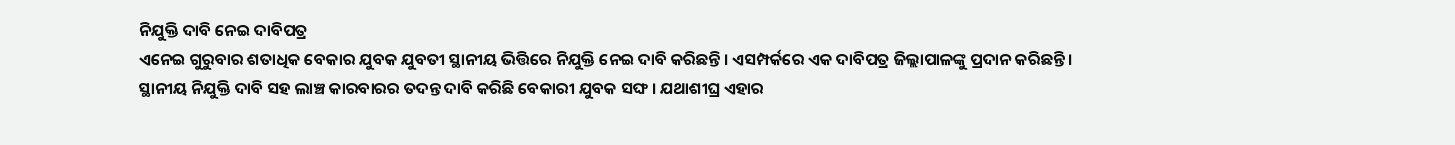ନିଯୁକ୍ତି ଦାବି ନେଇ ଦାବିପତ୍ର
ଏନେଇ ଗୁରୁବାର ଶତାଧିକ ବେକାର ଯୁବକ ଯୁବତୀ ସ୍ଥାନୀୟ ଭିତ୍ତିରେ ନିଯୁକ୍ତି ନେଇ ଦାବି କରିଛନ୍ତି । ଏସମ୍ପର୍କରେ ଏକ ଦାବିପତ୍ର ଜିଲ୍ଲାପାଳଙ୍କୁ ପ୍ରଦାନ କରିଛନ୍ତି । ସ୍ଥାନୀୟ ନିଯୁକ୍ତି ଦାବି ସହ ଲାଞ୍ଚ କାରବାରର ତଦନ୍ତ ଦାବି କରିଛି ବେକାରୀ ଯୁବକ ସଙ୍ଘ । ଯଥାଶୀଘ୍ର ଏହାର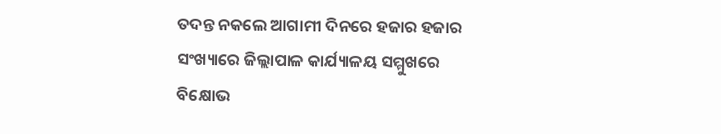ତଦନ୍ତ ନକଲେ ଆଗାମୀ ଦିନରେ ହଜାର ହଜାର ସଂଖ୍ୟାରେ ଜିଲ୍ଲାପାଳ କାର୍ଯ୍ୟାଳୟ ସମ୍ମୁଖରେ ବିକ୍ଷୋଭ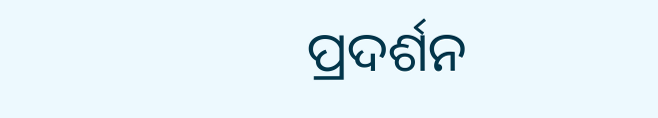ପ୍ରଦର୍ଶନ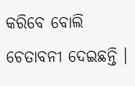କରିବେ ବୋଲି ଚେତାବନୀ ଦେଇଛନ୍ତି ।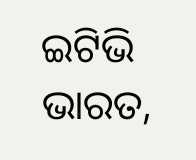ଇଟିଭି ଭାରତ,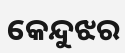କେନ୍ଦୁଝର